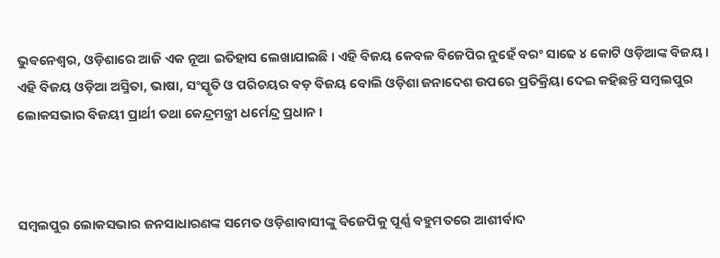ଭୁବନେଶ୍ୱର, ଓଡ଼ିଶାରେ ଆଜି ଏକ ନୂଆ ଇତିହାସ ଲେଖାଯାଇଛି । ଏହି ବିଜୟ କେବଳ ବିଜେପିର ନୁହେଁ ବରଂ ସାଢେ ୪ କୋଟି ଓଡ଼ିଆଙ୍କ ବିଜୟ । ଏହି ବିଜୟ ଓଡ଼ିଆ ଅସ୍ମିତା, ଭାଷା, ସଂସ୍କୃତି ଓ ପରିଚୟର ବଡ଼ ବିଜୟ ବୋଲି ଓଡ଼ିଶା ଜନାଦେଶ ଉପରେ ପ୍ରତିକ୍ରିୟା ଦେଇ କହିଛନ୍ତି ସମ୍ବଲପୁର ଲୋକସଭାର ବିଜୟୀ ପ୍ରାର୍ଥୀ ତଥା କେନ୍ଦ୍ରମନ୍ତ୍ରୀ ଧର୍ମେନ୍ଦ୍ର ପ୍ରଧାନ ।



ସମ୍ବଲପୁର ଲୋକସଭାର ଜନସାଧାରଣଙ୍କ ସମେତ ଓଡ଼ିଶାବାସୀଙ୍କୁ ବିଜେପିକୁ ପୂର୍ଣ୍ଣ ବହୁମତରେ ଆଶୀର୍ବାଦ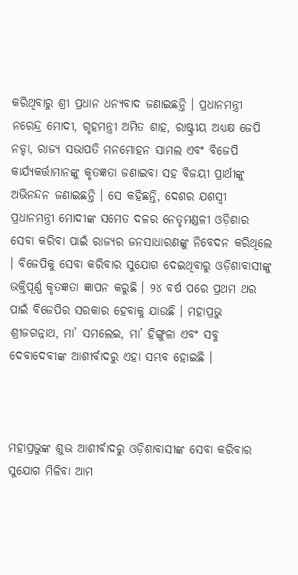କରିଥିବାରୁ ଶ୍ରୀ ପ୍ରଧାନ ଧନ୍ୟବାଦ ଜଣାଇଛନ୍ତି । ପ୍ରଧାନମନ୍ତ୍ରୀ ନରେନ୍ଦ୍ର ମୋଦୀ, ଗୃହମନ୍ତ୍ରୀ ଅମିତ ଶାହ, ରାଷ୍ଟ୍ରୀୟ ଅଧ୍ୟକ୍ଷ ଜେପି ନଡ୍ଡା, ରାଜ୍ୟ ସଭାପତି ମନମୋହନ ସାମଲ ଏବଂ ବିଜେପି କାର୍ଯ୍ୟକର୍ତ୍ତାମାନଙ୍କୁ କୃତଜ୍ଞତା ଜଣାଇବା ସହ ବିଜୟୀ ପ୍ରାର୍ଥୀଙ୍କୁ ଅଭିନନ୍ଦନ ଜଣାଇଛନ୍ତି । ସେ କହିଛନ୍ତି, ଦେଶର ଯଶସ୍ୱୀ ପ୍ରଧାନମନ୍ତ୍ରୀ ମୋଦୀଙ୍କ ସମେତ ଦଳର ନେତୃମଣ୍ଡଳୀ ଓଡ଼ିଶାର ସେବା କରିବା ପାଇଁ ରାଜ୍ୟର ଜନସାଧାରଣଙ୍କୁ ନିବେଦନ କରିଥିଲେ । ବିଜେପିକୁ ସେବା କରିବାର ସୁଯୋଗ ଦେଇଥିବାରୁ ଓଡ଼ିଶାବାସୀଙ୍କୁ ଭକ୍ତିପୂର୍ଣ୍ଣ କୃତଜ୍ଞତା ଜ୍ଞାପନ କରୁଛି । ୨୪ ବର୍ଷ ପରେ ପ୍ରଥମ ଥର ପାଇଁ ବିଜେପିର ସରକାର ହେବାକୁ ଯାଉଛି । ମହାପ୍ରଭୁ ଶ୍ରୀଜଗନ୍ନାଥ, ମା’ ସମଲେଇ, ମା’ ହିଙ୍ଗୁଳା ଏବଂ ସବୁ ଦେବାଦେବୀଙ୍କ ଆଶୀର୍ବାଦରୁ ଏହା ସମ୍ଭବ ହୋଇଛି ।



ମହାପ୍ରଭୁଙ୍କ ଶୁଭ ଆଶୀର୍ବାଦରୁ ଓଡ଼ିଶାବାସୀଙ୍କ ସେବା କରିବାର ସୁଯୋଗ ମିଳିବା ଆମ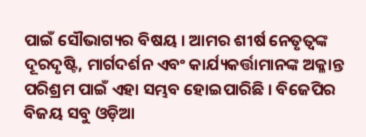ପାଇଁ ସୌଭାଗ୍ୟର ବିଷୟ । ଆମର ଶୀର୍ଷ ନେତୃତ୍ୱଙ୍କ ଦୂରଦୃଷ୍ଟି, ମାର୍ଗଦର୍ଶନ ଏବଂ କାର୍ଯ୍ୟକର୍ତ୍ତାମାନଙ୍କ ଅକ୍ଳାନ୍ତ ପରିଶ୍ରମ ପାଇଁ ଏହା ସମ୍ଭବ ହୋଇପାରିଛି । ବିଜେପିର ବିଜୟ ସବୁ ଓଡ଼ିଆ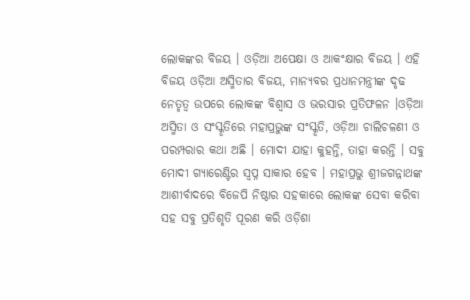ଲୋକଙ୍କର ବିଜୟ । ଓଡ଼ିଆ ଅପେକ୍ଷା ଓ ଆକଂକ୍ଷାର ବିଜୟ । ଏହି ବିଜୟ ଓଡ଼ିଆ ଅସ୍ମିତାର ବିଜୟ, ମାନ୍ୟବର ପ୍ରଧାନମନ୍ତ୍ରୀଙ୍କ ଦୃଢ ନେତୃତ୍ୱ ଉପରେ ଲୋକଙ୍କ ବିଶ୍ୱାସ ଓ ଭରସାର ପ୍ରତିଫଳନ ।ଓଡ଼ିଆ ଅସ୍ମିତା ଓ ସଂସ୍କୃତିରେ ମହାପ୍ରଭୁଙ୍କ ସଂସ୍କୃତି, ଓଡ଼ିଆ ଚାଲିଚଳଣୀ ଓ ପରମ୍ପରାର କଥା ଅଛି । ମୋଦୀ ଯାହା କୁହନ୍ତି, ତାହା କରନ୍ତି । ସବୁ ମୋଦୀ ଗ୍ୟାରେଣ୍ଟିର ସ୍ୱପ୍ନ ସାକାର ହେବ । ମହାପ୍ରଭୁ ଶ୍ରୀଜଗନ୍ନାଥଙ୍କ ଆଶୀର୍ବାଦରେ ବିଜେପି ନିଷ୍ଠାର ସହକାରେ ଲୋକଙ୍କ ସେବା କରିବା ସହ ସବୁ ପ୍ରତିଶୃତି ପୂରଣ କରି ଓଡ଼ିଶା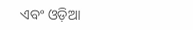ଏବଂ ଓଡ଼ିଆ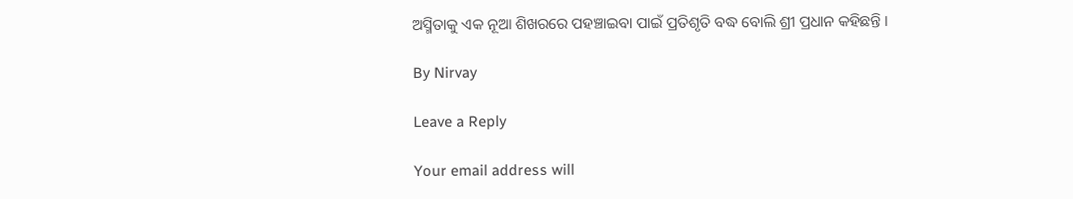ଅସ୍ମିତାକୁ ଏକ ନୂଆ ଶିଖରରେ ପହଞ୍ଚାଇବା ପାଇଁ ପ୍ରତିଶୃତି ବଦ୍ଧ ବୋଲି ଶ୍ରୀ ପ୍ରଧାନ କହିଛନ୍ତି ।

By Nirvay

Leave a Reply

Your email address will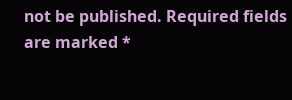not be published. Required fields are marked *